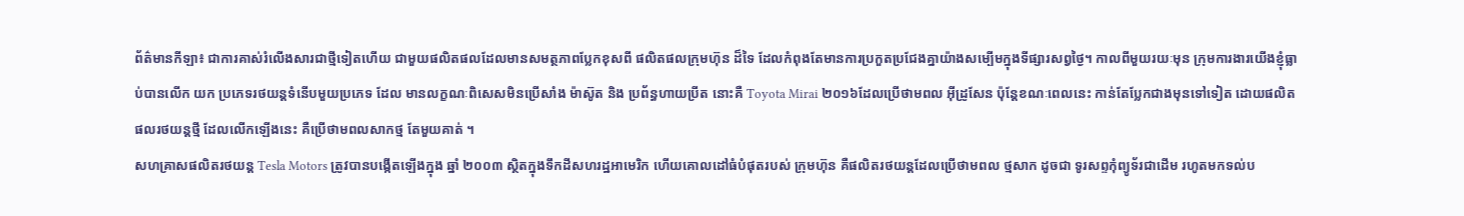ព័ត៌មានកីឡា៖ ជាការគាស់រំលើងសារជាថ្មីទៀតហើយ ជាមួយផលិតផលដែលមានសមត្ថភាពប្លែកខុសពី ផលិតផលក្រុមហ៊ុន ដ៏ទៃ ដែលកំពុងតែមានការប្រកួតប្រជែងគ្នាយ៉ាងសម្បើមក្នុងទីផ្សារសព្វថ្ងៃ។ កាលពីមួយរយៈមុន ក្រុមការងារយើងខ្ញុំធ្លាប់បានលើក យក ប្រភេទរថយន្ដទំនើបមួយប្រភេទ ដែល មានលក្ខណៈពិសេសមិនប្រើសាំង ម៉ាស៊ូត និង ប្រព័ន្ធហាយប្រីត នោះគឺ Toyota Mirai ២០១៦ដែលប្រើថាមពល អ៊ីដ្រូសែន ប៉ុន្ដែខណៈពេលនេះ កាន់តែប្លែកជាងមុនទៅទៀត ដោយផលិតផលរថយន្ដថ្មី ដែលលើកឡើងនេះ គឺប្រើថាមពលសាកថ្ម តែមួយគាត់ ។
សហគ្រាសផលិតរថយន្ដ Tesla Motors ត្រូវបានបង្កើតឡើងក្នុង ឆ្នាំ ២០០៣ ស្ថិតក្នុងទឹកដីសហរដ្ឋអាមេរិក ហើយគោលដៅធំបំផុតរបស់ ក្រុមហ៊ុន គឺផលិតរថយន្ដដែលប្រើថាមពល ថ្មសាក ដូចជា ទូរសព្ទកុំព្យូទ័រជាដើម រហូតមកទល់ប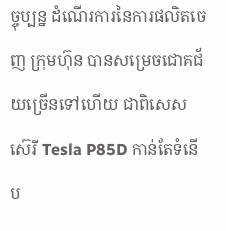ច្ចុប្បន្ន ដំណើរការនៃការផលិតចេញ ក្រុមហ៊ុន បានសម្រេចជោគជ័យច្រើនទៅហើយ ជាពិសេសស៊េរី Tesla P85D កាន់តែទំនើប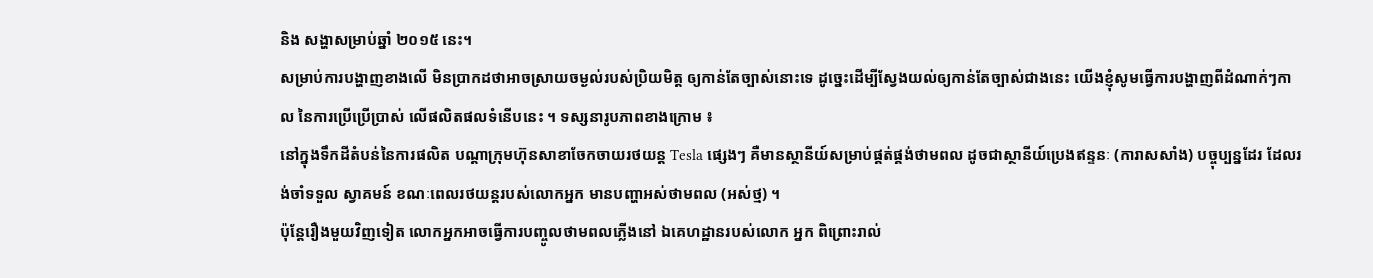និង សង្ហាសម្រាប់ឆ្នាំ ២០១៥ នេះ។
សម្រាប់ការបង្ហាញខាងលើ មិនប្រាកដថាអាចស្រាយចម្ងល់របស់ប្រិយមិត្ដ ឲ្យកាន់តែច្បាស់នោះទេ ដូច្នេះដើម្បីស្វែងយល់ឲ្យកាន់តែច្បាស់ជាងនេះ យើងខ្ញុំសូមធ្វើការបង្ហាញពីដំណាក់ៗកាល នៃការប្រើប្រើប្រាស់ លើផលិតផលទំនើបនេះ ។ ទស្សនារូបភាពខាងក្រោម ៖
នៅក្នុងទឹកដីតំបន់នៃការផលិត បណ្ដាក្រុមហ៊ុនសាខាចែកចាយរថយន្ដ Tesla ផ្សេងៗ គឺមានស្ថានីយ៍សម្រាប់ផ្គត់ផ្គង់ថាមពល ដូចជាស្ថានីយ៍ប្រេងឥន្ទនៈ (ការាសសាំង) បច្ចុប្បន្នដែរ ដែលរង់ចាំទទួល ស្វាគមន៍ ខណៈពេលរថយន្ដរបស់លោកអ្នក មានបញ្ហាអស់ថាមពល (អស់ថ្ម) ។
ប៉ុន្ដែរឿងមួយវិញទៀត លោកអ្នកអាចធ្វើការបញ្ចូលថាមពលភ្លើងនៅ ឯគេហដ្ឋានរបស់លោក អ្នក ពិព្រោះរាល់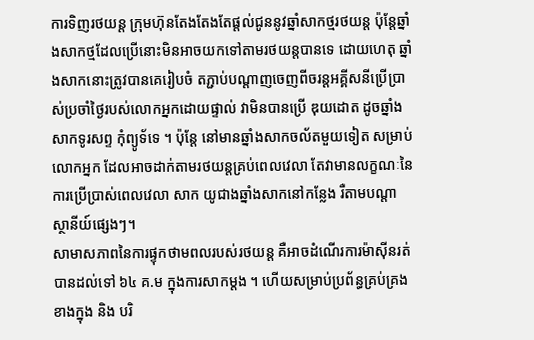ការទិញរថយន្ដ ក្រុមហ៊ុនតែងតែងតែផ្ដល់ជូននូវឆ្នាំសាកថ្មរថយន្ដ ប៉ុន្ដែឆ្នាំងសាកថ្មដែលប្រើនោះមិនអាចយកទៅតាមរថយន្ដបានទេ ដោយហេតុ ឆ្នាំងសាកនោះត្រូវបានគេរៀបចំ តភ្ជាប់បណ្ដាញចេញពីចរន្ដអគ្គីសនីប្រើប្រាស់ប្រចាំថ្ងៃរបស់លោកអ្នកដោយផ្ទាល់ វាមិនបានប្រើ ឌុយដោត ដូចឆ្នាំងសាកទូរសព្ទ កុំព្យូទ័ទេ ។ ប៉ុន្ដែ នៅមានឆ្នាំងសាកចល័តមួយទៀត សម្រាប់លោកអ្នក ដែលអាចដាក់តាមរថយន្ដគ្រប់ពេលវេលា តែវាមានលក្ខណៈនៃការប្រើប្រាស់ពេលវេលា សាក យូជាងឆ្នាំងសាកនៅកន្លែង រឺតាមបណ្ដា ស្ថានីយ៍ផ្សេងៗ។
សាមាសភាពនៃការផ្ទុកថាមពលរបស់រថយន្ដ គឺអាចដំណើរការម៉ាស៊ីនរត់បានដល់ទៅ ៦៤ គ.ម ក្នុងការសាកម្ដង ។ ហើយសម្រាប់ប្រព័ន្ធគ្រប់គ្រងខាងក្នុង និង បរិ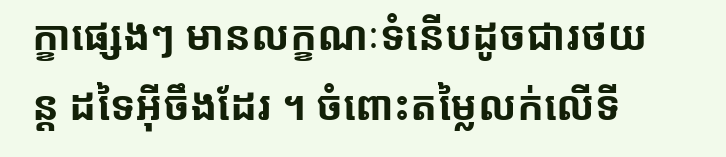ក្ខាផ្សេងៗ មានលក្ខណៈទំនើបដូចជារថយន្ដ ដទៃអ៊ីចឹងដែរ ។ ចំពោះតម្លៃលក់លើទី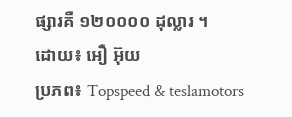ផ្សារគឺ ១២០០០០ ដុល្លារ ។
ដោយ៖ អឿ អ៊ុយ
ប្រភព៖ Topspeed & teslamotors